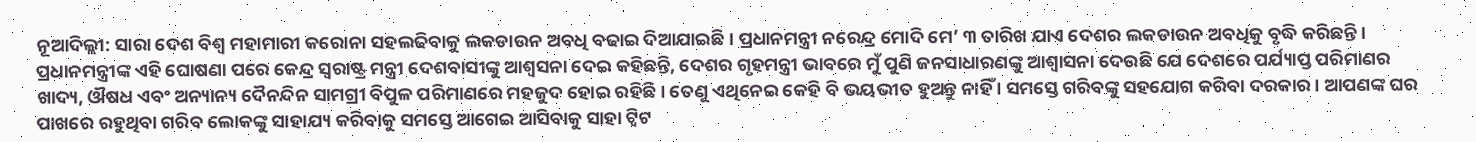ନୂଆଦିଲ୍ଲୀ: ସାରା ଦେଶ ବିଶ୍ୱ ମହାମାରୀ କରୋନା ସହଲଢିବାକୁ ଲକଡାଉନ ଅବଧି ବଢାଇ ଦିଆଯାଇଛି । ପ୍ରଧାନମନ୍ତ୍ରୀ ନରେନ୍ଦ୍ର ମୋଦି ମେ’ ୩ ତାରିଖ ଯାଏ ଦେଶର ଲକଡାଉନ ଅବଧିକୁ ବୃଦ୍ଧି କରିଛନ୍ତି । ପ୍ରଧାନମନ୍ତ୍ରୀଙ୍କ ଏହି ଘୋଷଣା ପରେ କେନ୍ଦ୍ର ସ୍ୱରାଷ୍ଟ୍ର ମନ୍ତ୍ରୀ ଦେଶବାସୀଙ୍କୁ ଆଶ୍ୱସନା ଦେଇ କହିଛନ୍ତି, ଦେଶର ଗୃହମନ୍ତ୍ରୀ ଭାବରେ ମୁଁ ପୁଣି ଜନସାଧାରଣଙ୍କୁ ଆଶ୍ୱାସନା ଦେଉଛି ଯେ ଦେଶରେ ପର୍ଯ୍ୟାପ୍ତ ପରିମାଣର ଖାଦ୍ୟ, ଔଷଧ ଏବଂ ଅନ୍ୟାନ୍ୟ ଦୈନନ୍ଦିନ ସାମଗ୍ରୀ ବିପୁଳ ପରିମାଣରେ ମହଜୁଦ ହୋଇ ରହିଛି । ତେଣୁ ଏଥିନେଇ କେହି ବି ଭୟଭୀତ ହୁଅନ୍ତୁ ନାହିଁ । ସମସ୍ତେ ଗରିବଙ୍କୁ ସହଯୋଗ କରିବା ଦରକାର । ଆପଣଙ୍କ ଘର ପାଖରେ ରହୁଥିବା ଗରିବ ଲୋକଙ୍କୁ ସାହାଯ୍ୟ କରିବାକୁ ସମସ୍ତେ ଆଗେଇ ଆସିବାକୁ ସାହା ଟ୍ୱିଟ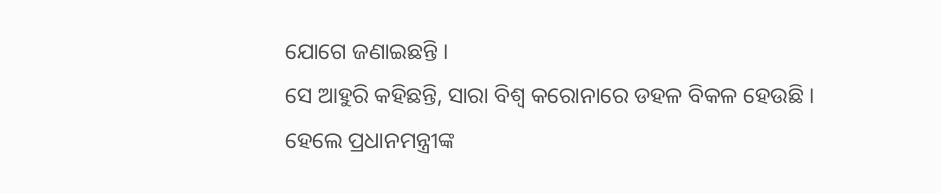ଯୋଗେ ଜଣାଇଛନ୍ତି ।
ସେ ଆହୁରି କହିଛନ୍ତି, ସାରା ବିଶ୍ୱ କରୋନାରେ ଡହଳ ବିକଳ ହେଉଛି । ହେଲେ ପ୍ରଧାନମନ୍ତ୍ରୀଙ୍କ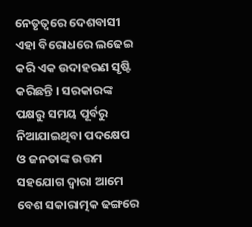ନେତୃତ୍ୱରେ ଦେଶବାସୀ ଏହା ବିରୋଧରେ ଲଢେଇ କରି ଏକ ଉଦାହରଣ ସୃଷ୍ଟି କରିଛନ୍ତି । ସରକାରଙ୍କ ପକ୍ଷରୁ ସମୟ ପୂର୍ବରୁ ନିଆଯାଇଥିବା ପଦକ୍ଷେପ ଓ ଜନତାଙ୍କ ଉତ୍ତମ ସହଯୋଗ ଦ୍ୱାରା ଆମେ ବେଶ ସକାରାତ୍ମକ ଢଙ୍ଗରେ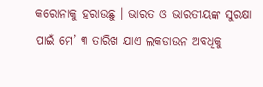କରୋନାକୁ ହରାଉଛୁ । ଭାରତ ଓ ଭାରତୀୟଙ୍କ ସୁରକ୍ଷା ପାଇଁ ମେ’ ୩ ତାରିଖ ଯାଏ ଲକଡାଉନ ଅବଧିକୁ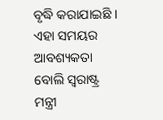ବୃଦ୍ଧି କରାଯାଇଛି । ଏହା ସମୟର ଆବଶ୍ୟକତା ବୋଲି ସ୍ୱରାଷ୍ଟ୍ର ମନ୍ତ୍ରୀ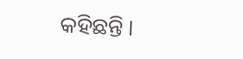କହିଛନ୍ତି ।